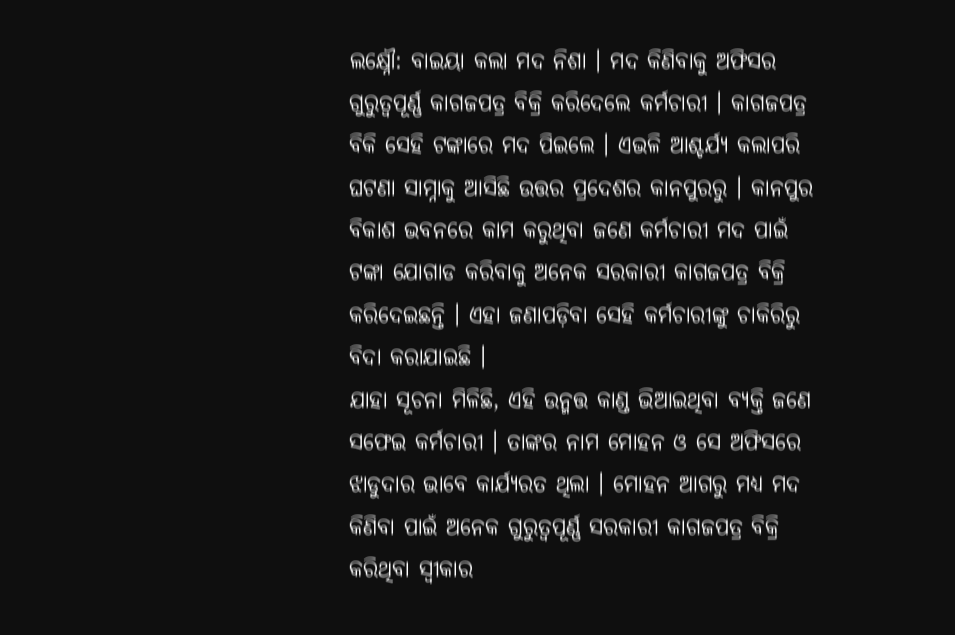ଲକ୍ଷ୍ନୌ: ବାଇୟା କଲା ମଦ ନିଶା । ମଦ କିଣିବାକୁ ଅଫିସର ଗୁରୁତ୍ବପୂର୍ଣ୍ଣ କାଗଜପତ୍ର ବିକ୍ରି କରିଦେଲେ କର୍ମଚାରୀ । କାଗଜପତ୍ର ବିକି ସେହି ଟଙ୍କାରେ ମଦ ପିଇଲେ । ଏଭଳି ଆଶ୍ଚର୍ଯ୍ୟ କଲାପରି ଘଟଣା ସାମ୍ନାକୁ ଆସିଛି ଉତ୍ତର ପ୍ରଦେଶର କାନପୁରରୁ । କାନପୁର ବିକାଶ ଭବନରେ କାମ କରୁଥିବା ଜଣେ କର୍ମଚାରୀ ମଦ ପାଇଁ ଟଙ୍କା ଯୋଗାଡ କରିବାକୁ ଅନେକ ସରକାରୀ କାଗଜପତ୍ର ବିକ୍ରି କରିଦେଇଛନ୍ତି । ଏହା ଜଣାପଡ଼ିବା ସେହି କର୍ମଚାରୀଙ୍କୁ ଚାକିରିରୁ ବିଦା କରାଯାଇଛି ।
ଯାହା ସୂଚନା ମିଳିଛି, ଏହି ଉନ୍ମତ୍ତ କାଣ୍ଡ ଭିଆଇଥିବା ବ୍ୟକ୍ତି ଜଣେ ସଫେଇ କର୍ମଚାରୀ । ତାଙ୍କର ନାମ ମୋହନ ଓ ସେ ଅଫିସରେ ଝାଡୁଦାର ଭାବେ କାର୍ଯ୍ୟରତ ଥିଲା । ମୋହନ ଆଗରୁ ମଧ୍ୟ ମଦ କିଣିବା ପାଇଁ ଅନେକ ଗୁରୁତ୍ବପୂର୍ଣ୍ଣ ସରକାରୀ କାଗଜପତ୍ର ବିକ୍ରି କରିଥିବା ସ୍ବୀକାର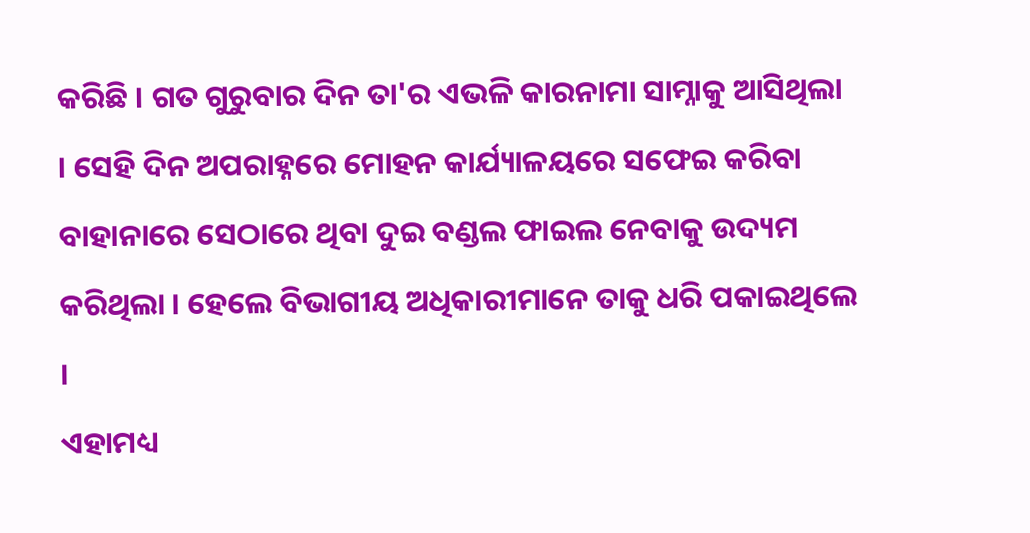କରିଛି । ଗତ ଗୁରୁବାର ଦିନ ତା'ର ଏଭଳି କାରନାମା ସାମ୍ନାକୁ ଆସିଥିଲା । ସେହି ଦିନ ଅପରାହ୍ନରେ ମୋହନ କାର୍ଯ୍ୟାଳୟରେ ସଫେଇ କରିବା ବାହାନାରେ ସେଠାରେ ଥିବା ଦୁଇ ବଣ୍ଡଲ ଫାଇଲ ନେବାକୁ ଉଦ୍ୟମ କରିଥିଲା । ହେଲେ ବିଭାଗୀୟ ଅଧିକାରୀମାନେ ତାକୁ ଧରି ପକାଇଥିଲେ ।
ଏହାମଧ୍ୟ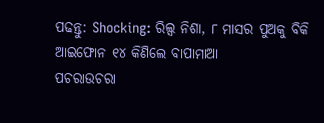ପଢନ୍ତୁ: Shocking: ରିଲ୍ସ ନିଶା, ୮ ମାସର ପୁଅକୁ ବିକି ଆଇଫୋନ ୧୪ କିଣିଲେ ବାପାମାଆ
ପଚରାଉଚରା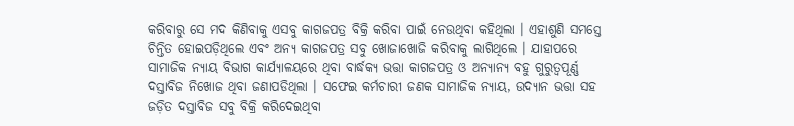କରିବାରୁ ସେ ମଦ କିଣିବାକୁ ଏସବୁ କାଗଜପତ୍ର ବିକ୍ରି କରିବା ପାଇଁ ନେଉଥିବା କହିଥିଲା । ଏହାଶୁଣି ସମସ୍ତେ ଚିନ୍ତିତ ହୋଇପଡ଼ିଥିଲେ ଏବଂ ଅନ୍ୟ କାଗଜପତ୍ର ସବୁ ଖୋଜାଖୋଜି କରିବାକୁ ଲାଗିଥିଲେ । ଯାହାପରେ ସାମାଜିକ ନ୍ୟାୟ ବିଭାଗ କାର୍ଯ୍ୟାଳୟରେ ଥିବା ବାର୍ଦ୍ଧକ୍ୟ ଭତ୍ତା କାଗଜପତ୍ର ଓ ଅନ୍ୟାନ୍ୟ ବହୁ ଗୁରୁତ୍ବପୂର୍ଣ୍ଣ ଦସ୍ତାବିଜ ନିଖୋଜ ଥିବା ଜଣାପଡିଥିଲା । ସଫେଇ କର୍ମଚାରୀ ଜଣକ ସାମାଜିକ ନ୍ୟାୟ, ଉଦ୍ୟାନ ଭତ୍ତା ସହ ଜଡ଼ିତ ଦସ୍ତାବିଜ ସବୁ ବିକ୍ରି କରିଦେଇଥିବା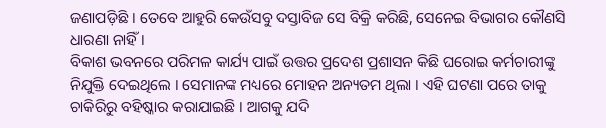ଜଣାପଡ଼ିଛି । ତେବେ ଆହୁରି କେଉଁସବୁ ଦସ୍ତାବିଜ ସେ ବିକ୍ରି କରିଛି, ସେନେଇ ବିଭାଗର କୌଣସି ଧାରଣା ନାହିଁ ।
ବିକାଶ ଭବନରେ ପରିମଳ କାର୍ଯ୍ୟ ପାଇଁ ଉତ୍ତର ପ୍ରଦେଶ ପ୍ରଶାସନ କିଛି ଘରୋଇ କର୍ମଚାରୀଙ୍କୁ ନିଯୁକ୍ତି ଦେଇଥିଲେ । ସେମାନଙ୍କ ମଧ୍ୟରେ ମୋହନ ଅନ୍ୟତମ ଥିଲା । ଏହି ଘଟଣା ପରେ ତାକୁ ଚାକିରିରୁ ବହିଷ୍କାର କରାଯାଇଛି । ଆଗକୁ ଯଦି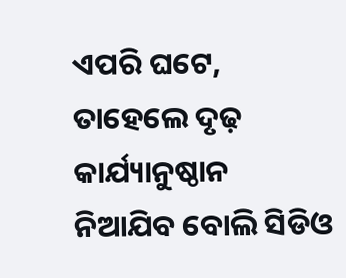ଏପରି ଘଟେ, ତାହେଲେ ଦୃଢ଼ କାର୍ଯ୍ୟାନୁଷ୍ଠାନ ନିଆଯିବ ବୋଲି ସିଡିଓ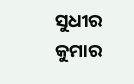ସୁଧୀର କୁମାର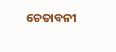ଚେତାବନୀ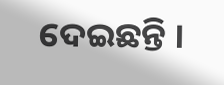ଦେଇଛନ୍ତି ।